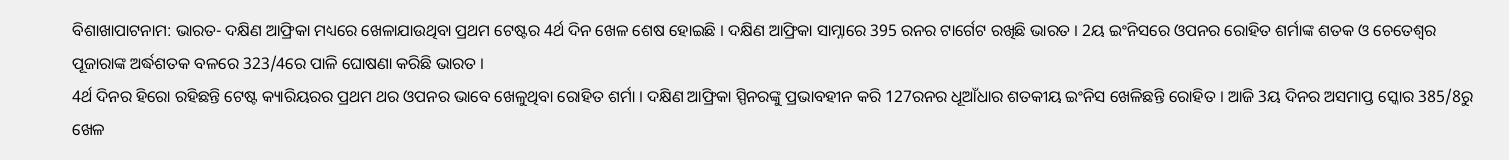ବିଶାଖାପାଟନାମ: ଭାରତ- ଦକ୍ଷିଣ ଆଫ୍ରିକା ମଧ୍ୟରେ ଖେଳାଯାଉଥିବା ପ୍ରଥମ ଟେଷ୍ଟର 4ର୍ଥ ଦିନ ଖେଳ ଶେଷ ହୋଇଛି । ଦକ୍ଷିଣ ଆଫ୍ରିକା ସାମ୍ନାରେ 395 ରନର ଟାର୍ଗେଟ ରଖିଛି ଭାରତ । 2ୟ ଇଂନିସରେ ଓପନର ରୋହିତ ଶର୍ମାଙ୍କ ଶତକ ଓ ଚେତେଶ୍ବର ପୂଜାରାଙ୍କ ଅର୍ଦ୍ଧଶତକ ବଳରେ 323/4ରେ ପାଳି ଘୋଷଣା କରିଛି ଭାରତ ।
4ର୍ଥ ଦିନର ହିରୋ ରହିଛନ୍ତି ଟେଷ୍ଟ କ୍ୟାରିୟରର ପ୍ରଥମ ଥର ଓପନର ଭାବେ ଖେଳୁଥିବା ରୋହିତ ଶର୍ମା । ଦକ୍ଷିଣ ଆଫ୍ରିକା ସ୍ପିନରଙ୍କୁ ପ୍ରଭାବହୀନ କରି 127ରନର ଧୂଆଁଧାର ଶତକୀୟ ଇଂନିସ ଖେଳିଛନ୍ତି ରୋହିତ । ଆଜି 3ୟ ଦିନର ଅସମାପ୍ତ ସ୍କୋର 385/8ରୁ ଖେଳ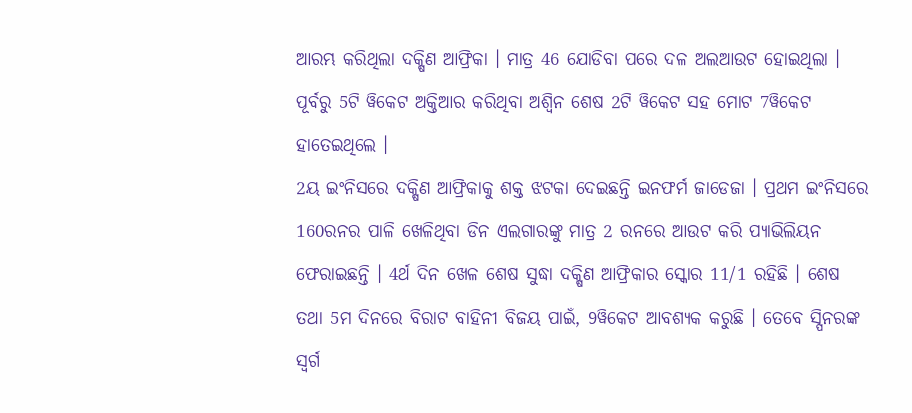ଆରମ୍ଭ କରିଥିଲା ଦକ୍ଷିଣ ଆଫ୍ରିକା । ମାତ୍ର 46 ଯୋଡିବା ପରେ ଦଳ ଅଲଆଉଟ ହୋଇଥିଲା । ପୂର୍ବରୁ 5ଟି ୱିକେଟ ଅକ୍ତିଆର କରିଥିବା ଅଶ୍ବିନ ଶେଷ 2ଟି ୱିକେଟ ସହ ମୋଟ 7ୱିକେଟ ହାତେଇଥିଲେ ।
2ୟ ଇଂନିସରେ ଦକ୍ଷିଣ ଆଫ୍ରିକାକୁ ଶକ୍ତ ଝଟକା ଦେଇଛନ୍ତି ଇନଫର୍ମ ଜାଡେଜା । ପ୍ରଥମ ଇଂନିସରେ 160ରନର ପାଳି ଖେଳିଥିବା ଡିନ ଏଲଗାରଙ୍କୁ ମାତ୍ର 2 ରନରେ ଆଉଟ କରି ପ୍ୟାଭିଲିୟନ ଫେରାଇଛନ୍ତି । 4ର୍ଥ ଦିନ ଖେଳ ଶେଷ ସୁଦ୍ଧା ଦକ୍ଷିଣ ଆଫ୍ରିକାର ସ୍କୋର 11/1 ରହିଛି । ଶେଷ ତଥା 5ମ ଦିନରେ ବିରାଟ ବାହିନୀ ବିଜୟ ପାଇଁ, 9ୱିକେଟ ଆବଶ୍ୟକ କରୁଛି । ତେବେ ସ୍ପିନରଙ୍କ ସ୍ବର୍ଗ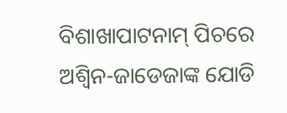ବିଶାଖାପାଟନାମ୍ ପିଚରେ ଅଶ୍ବିନ-ଜାଡେଜାଙ୍କ ଯୋଡି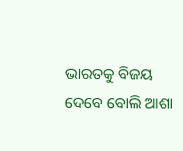ଭାରତକୁ ବିଜୟ ଦେବେ ବୋଲି ଆଶା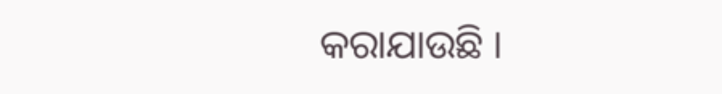କରାଯାଉଛି ।